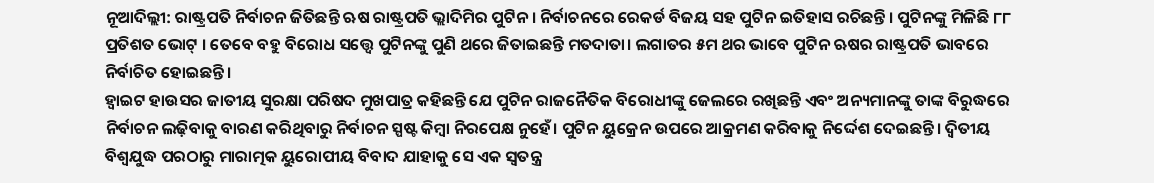ନୂଆଦିଲ୍ଲୀ: ରାଷ୍ଟ୍ରପତି ନିର୍ବାଚନ ଜିତିଛନ୍ତି ଋଷ ରାଷ୍ଟ୍ରପତି ଭ୍ଲାଦିମିର ପୁଟିନ । ନିର୍ବାଚନରେ ରେକର୍ଡ ବିଜୟ ସହ ପୁଟିନ ଇତିହାସ ରଚିଛନ୍ତି । ପୁଟିନଙ୍କୁ ମିଳିଛି ୮୮ ପ୍ରତିଶତ ଭୋଟ୍ । ତେବେ ବହୁ ବିରୋଧ ସତ୍ତ୍ୱେ ପୁଟିନଙ୍କୁ ପୁଣି ଥରେ ଜିତାଇଛନ୍ତି ମତଦାତା। ଲଗାତର ୫ମ ଥର ଭାବେ ପୁଟିନ ଋଷର ରାଷ୍ଟ୍ରପତି ଭାବରେ ନିର୍ବାଚିତ ହୋଇଛନ୍ତି ।
ହ୍ୱାଇଟ ହାଉସର ଜାତୀୟ ସୁରକ୍ଷା ପରିଷଦ ମୁଖପାତ୍ର କହିଛନ୍ତି ଯେ ପୁଟିନ ରାଜନୈତିକ ବିରୋଧୀଙ୍କୁ ଜେଲରେ ରଖିଛନ୍ତି ଏବଂ ଅନ୍ୟମାନଙ୍କୁ ତାଙ୍କ ବିରୁଦ୍ଧରେ ନିର୍ବାଚନ ଲଢ଼ିବାକୁ ବାରଣ କରିଥିବାରୁ ନିର୍ବାଚନ ସ୍ପଷ୍ଟ କିମ୍ବା ନିରପେକ୍ଷ ନୁହେଁ। ପୁଟିନ ୟୁକ୍ରେନ ଉପରେ ଆକ୍ରମଣ କରିବାକୁ ନିର୍ଦ୍ଦେଶ ଦେଇଛନ୍ତି। ଦ୍ୱିତୀୟ ବିଶ୍ୱଯୁଦ୍ଧ ପରଠାରୁ ମାରାତ୍ମକ ୟୁରୋପୀୟ ବିବାଦ ଯାହାକୁ ସେ ଏକ ସ୍ୱତନ୍ତ୍ର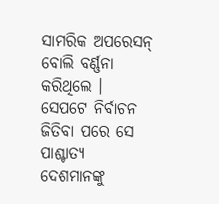ସାମରିକ ଅପରେସନ୍ ବୋଲି ବର୍ଣ୍ଣନା କରିଥିଲେ । ସେପଟେ ନିର୍ବାଚନ ଜିତିବା ପରେ ସେ ପାଶ୍ଚାତ୍ୟ ଦେଶମାନଙ୍କୁ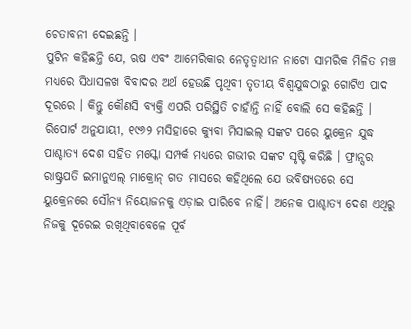ଚେତାବନୀ ଦେଇଛନ୍ତି ।
ପୁଟିନ କହିଛନ୍ତି ଯେ, ଋଷ ଏବଂ ଆମେରିକାର ନେତୃତ୍ୱାଧୀନ ନାଟୋ ସାମରିକ ମିଳିତ ମଞ୍ଚ ମଧ୍ୟରେ ସିଧାସଳଖ ବିବାଦର ଅର୍ଥ ହେଉଛି ପୃଥିବୀ ତୃତୀୟ ବିଶ୍ୱଯୁଦ୍ଧଠାରୁ ଗୋଟିଏ ପାଦ ଦୂରରେ । କିନ୍ତୁ କୌଣସି ବ୍ୟକ୍ତି ଏପରି ପରିସ୍ଥିତି ଚାହାଁନ୍ତି ନାହିଁ ବୋଲି ସେ କହିଛନ୍ତି । ରିପୋର୍ଟ ଅନୁଯାୟୀ, ୧୯୬୨ ମସିହାରେ କ୍ୟୁବା ମିସାଇଲ୍ ସଙ୍କଟ ପରେ ୟୁକ୍ରେନ ଯୁଦ୍ଧ ପାଶ୍ଚାତ୍ୟ ଦେଶ ସହିତ ମସ୍କୋ ସମ୍ପର୍କ ମଧ୍ୟରେ ଗଭୀର ସଙ୍କଟ ସୃଷ୍ଟି କରିଛି । ଫ୍ରାନ୍ସର ରାଷ୍ଟ୍ରପତି ଇମାନୁଏଲ୍ ମାକ୍ରୋନ୍ ଗତ ମାସରେ କହିଥିଲେ ଯେ ଭବିଷ୍ୟତରେ ସେ ୟୁକ୍ରେନରେ ସୌନ୍ୟ ନିୟୋଜନକୁ ଏଡ଼ାଇ ପାରିବେ ନାହିଁ। ଅନେକ ପାଶ୍ଚାତ୍ୟ ଦେଶ ଏଥିରୁ ନିଜକୁ ଦୂରେଇ ରଖିଥିବାବେଳେ ପୂର୍ବ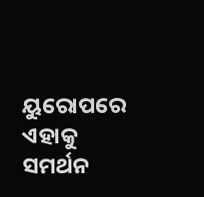ୟୁରୋପରେ ଏହାକୁ ସମର୍ଥନ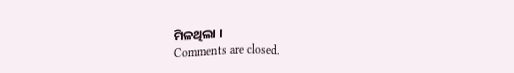ମିଳଥିଲା ।
Comments are closed.